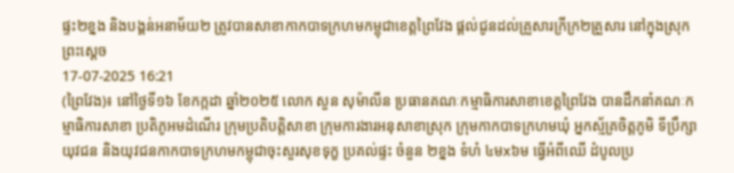ផ្ទះ២ខ្នង និងបង្គន់អនាម័យ២ ត្រូវបានសាខាកាកបាទក្រហមកម្ពុជាខេត្តព្រៃវែង ផ្តល់ជូនដល់គ្រួសារក្រីក្រ២គ្រួសារ នៅក្នុងស្រុកព្រះស្តេច
17-07-2025 16:21
(ព្រៃវែង)៖ នៅថ្ងៃទី១៦ ខែកក្កដា ឆ្នាំ២០២៥ លោក សួន សុម៉ាលីន ប្រធានគណៈកម្មាធិការសាខាខេត្តព្រៃវែង បានដឹកនាំគណៈកម្មាធិការសាខា ប្រតិភូអមដំណើរ ក្រុមប្រតិបត្តិសាខា ក្រុមការងារអនុសាខាស្រុក ក្រុមកាកបាទក្រហមឃុំ អ្នកស្ម័គ្រចិត្តភូមិ ទីប្រឹក្សាយុវជន និងយុវជនកាកបាទក្រហមកម្ពុជាចុះសួរសុខទុក្ខ ប្រគល់ផ្ទះ ចំនួន ២ខ្នង ទំហំ ៤មx៦ម ធ្វើអំពីឈើ ដំបូលប្រ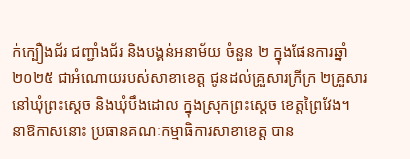ក់ក្បឿងជ័រ ជញ្ជាំងជ័រ និងបង្គន់អនាម័យ ចំនួន ២ ក្នុងផែនការឆ្នាំ២០២៥ ជាអំណោយរបស់សាខាខេត្ត ជូនដល់គ្រួសារក្រីក្រ ២គ្រួសារ នៅឃុំព្រះស្តេច និងឃុំបឹងដោល ក្នុងស្រុកព្រះស្តេច ខេត្តព្រៃវែង។
នាឱកាសនោះ ប្រធានគណៈកម្មាធិការសាខាខេត្ត បាន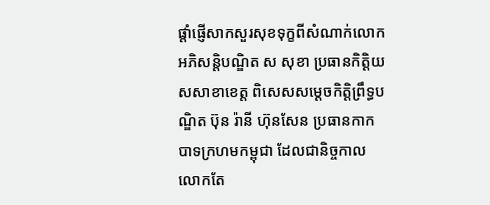ផ្តាំផ្ញើសាកសួរសុខទុក្ខពីសំណាក់លោកអភិសន្តិបណ្ឌិត ស សុខា ប្រធានកិត្តិយសសាខាខេត្ត ពិសេសសម្ដេចកិត្តិព្រឹទ្ធបណ្ឌិត ប៊ុន រ៉ានី ហ៊ុនសែន ប្រធានកាកបាទក្រហមកម្ពុជា ដែលជានិច្ចកាលលោកតែ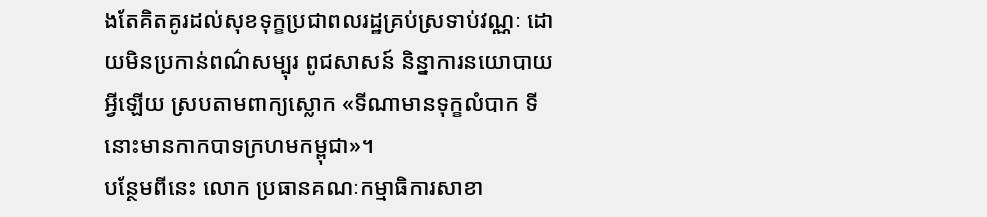ងតែគិតគូរដល់សុខទុក្ខប្រជាពលរដ្ឋគ្រប់ស្រទាប់វណ្ណៈ ដោយមិនប្រកាន់ពណ៌សម្បុរ ពូជសាសន៍ និន្នាការនយោបាយអ្វីឡើយ ស្របតាមពាក្យស្លោក «ទីណាមានទុក្ខលំបាក ទីនោះមានកាកបាទក្រហមកម្ពុជា»។
បន្ថែមពីនេះ លោក ប្រធានគណៈកម្មាធិការសាខា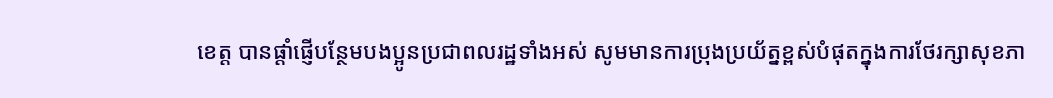ខេត្ត បានផ្តាំផ្ញើបន្ថែមបងប្អូនប្រជាពលរដ្ឋទាំងអស់ សូមមានការប្រុងប្រយ័ត្នខ្ពស់បំផុតក្នុងការថែរក្សាសុខភា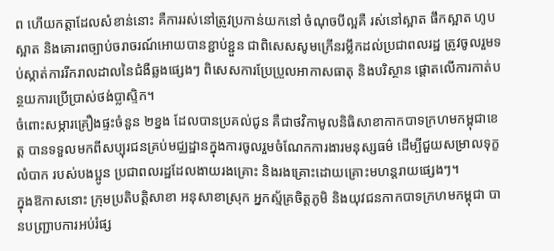ព ហើយកត្តាដែលសំខាន់នោះ គឺការរស់នៅត្រូវប្រកាន់យកនៅ ចំណុចបីល្អគឺ រស់នៅស្អាត ផឹកស្អាត ហូបស្អាត និងគោរពច្បាប់ចរាចរណ៍អោយបានខ្ជាប់ខ្ជួន ជាពិសេសសូមក្រើនរម្លឹកដល់ប្រជាពលរដ្ឋ ត្រូវចូលរួមទប់ស្កាត់ការរីករាលដាលនៃជំងឺឆ្លងផ្សេងៗ ពិសេសការប្រែប្រួលអាកាសធាតុ និងបរិស្ថាន ផ្តោតលើការកាត់បន្ថយការប្រើប្រាស់ថង់ប្លាស្ទិក។
ចំពោះសម្ភារគ្រឿងផ្ទះចំនួន ២ខ្នង ដែលបានប្រគល់ជូន គឺជាថវិកាមូលនិធិសាខាកាកបាទក្រហមកម្ពុជាខេត្ត បានទទួលមកពីសប្បុរជនគ្រប់មជ្ឈដ្ឋានក្នុងការចូលរួមចំណែកការងារមនុស្សធម៌ ដើម្បីជួយសម្រាលទុក្ខលំបាក របស់បងប្អូន ប្រជាពលរដ្ឋដែលងាយរងគ្រោះ និងរងគ្រោះដោយគ្រោះមហន្តរាយផ្សេងៗ។
ក្នុងឱកាសនោះ ក្រុមប្រតិបត្តិសាខា អនុសាខាស្រុក អ្នកស្ម័គ្រចិត្តភូមិ និងយុវជនកាកបាទក្រហមកម្ពុជា បានបញ្រ្ជាបការអប់រំផ្ស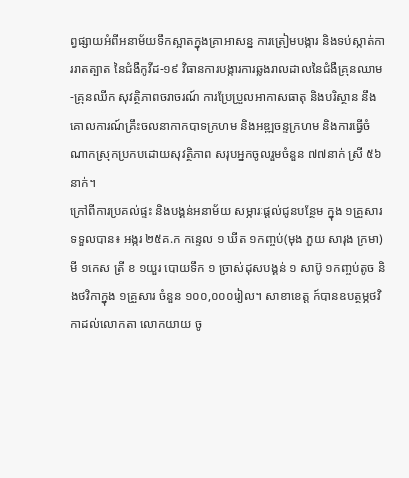ព្វផ្សាយអំពីអនាម័យទឹកស្អាតក្នុងគ្រាអាសន្ន ការត្រៀមបង្ការ និងទប់ស្កាត់ការរាតត្បាត នៃជំងឺកូវីដ-១៩ វិធានការបង្ការការឆ្លងរាលដាលនៃជំងឺគ្រុនឈាម-គ្រុនឈីក សុវត្ថិភាពចរាចរណ៍ ការប្រែប្រួលអាកាសធាតុ និងបរិស្ថាន នឹងគោលការណ៍គ្រឹះចលនាកាកបាទក្រហម និងអឌ្ឍចន្ទក្រហម និងការធ្វើចំណាកស្រុកប្រកបដោយសុវត្ថិភាព សរុបអ្នកចូលរួមចំនួន ៧៧នាក់ ស្រី ៥៦នាក់។
ក្រៅពីការប្រគល់ផ្ទះ និងបង្គន់អនាម័យ សម្ភារៈផ្តល់ជូនបន្ថែម ក្នុង ១គ្រួសារ ទទួលបាន៖ អង្ករ ២៥គ.ក កន្ទេល ១ ឃីត ១កញ្ចប់(មុង ភួយ សារុង ក្រមា) មី ១កេស ត្រី ខ ១យួរ បោយទឹក ១ ច្រាស់ដុសបង្គន់ ១ សាប៊ូ ១កញ្ចប់តូច និងថវិកាក្នុង ១គ្រួសារ ចំនួន ១០០,០០០រៀល។ សាខាខេត្ត ក៍បានឧបត្ថម្ភថវិកាដល់លោកតា លោកយាយ ចូ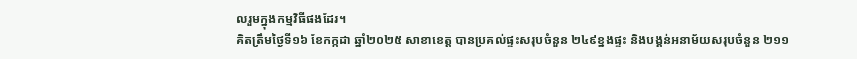លរួមក្នុងកម្មវិធីផងដែរ។
គិតត្រឹមថ្ងៃទី១៦ ខែកក្កដា ឆ្នាំ២០២៥ សាខាខេត្ត បានប្រគល់ផ្ទះសរុបចំនួន ២៤៩ខ្នងផ្ទះ និងបង្គន់អនាម័យសរុបចំនួន ២១១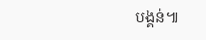បង្គន់៕